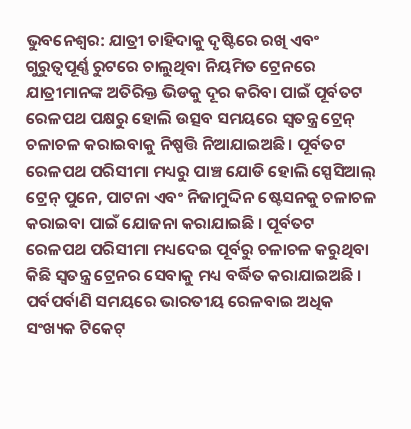ଭୁବନେଶ୍ୱର: ଯାତ୍ରୀ ଚାହିଦାକୁ ଦୃଷ୍ଟିରେ ରଖି ଏବଂ ଗୁରୁତ୍ୱପୂର୍ଣ୍ଣ ରୁଟରେ ଚାଲୁଥିବା ନିୟମିତ ଟ୍ରେନରେ ଯାତ୍ରୀମାନଙ୍କ ଅତିରିକ୍ତ ଭିଡକୁ ଦୂର କରିବା ପାଇଁ ପୂର୍ବତଟ ରେଳପଥ ପକ୍ଷରୁ ହୋଲି ଉତ୍ସବ ସମୟରେ ସ୍ୱତନ୍ତ୍ର ଟ୍ରେନ୍ ଚଳାଚଳ କରାଇବାକୁ ନିଷ୍ପତ୍ତି ନିଆଯାଇଅଛି। ପୂର୍ବତଟ ରେଳପଥ ପରିସୀମା ମଧ୍ୟରୁ ପାଞ୍ଚ ଯୋଡି ହୋଲି ସ୍ପେସିଆଲ୍ ଟ୍ରେନ୍ ପୁନେ, ପାଟନା ଏବଂ ନିଜାମୁଦ୍ଦିନ ଷ୍ଟେସନକୁ ଚଳାଚଳ କରାଇବା ପାଇଁ ଯୋଜନା କରାଯାଇଛି । ପୂର୍ବତଟ ରେଳପଥ ପରିସୀମା ମଧ୍ୟଦେଇ ପୂର୍ବରୁ ଚଳାଚଳ କରୁଥିବା କିଛି ସ୍ୱତନ୍ତ୍ର ଟ୍ରେନର ସେବାକୁ ମଧ୍ୟ ବର୍ଦ୍ଧିତ କରାଯାଇଅଛି ।
ପର୍ବପର୍ବାଣି ସମୟରେ ଭାରତୀୟ ରେଳବାଇ ଅଧିକ ସଂଖ୍ୟକ ଟିକେଟ୍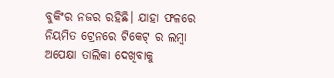ବୁକିଂର ନଜର ରହିଛି। ଯାହା ଫଳରେ ନିୟମିତ ଟ୍ରେନରେ ଟିକେଟ୍ ର ଲମ୍ବା ଅପେକ୍ଷା ତାଲିକା ଦେଖିବାକୁ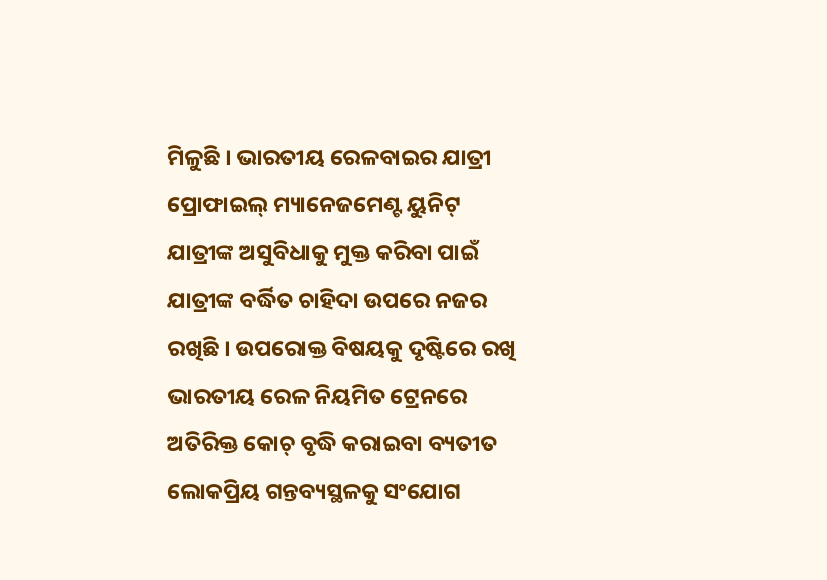ମିଳୁଛି । ଭାରତୀୟ ରେଳବାଇର ଯାତ୍ରୀ ପ୍ରୋଫାଇଲ୍ ମ୍ୟାନେଜମେଣ୍ଟ ୟୁନିଟ୍ ଯାତ୍ରୀଙ୍କ ଅସୁବିଧାକୁ ମୁକ୍ତ କରିବା ପାଇଁ ଯାତ୍ରୀଙ୍କ ବର୍ଦ୍ଧିତ ଚାହିଦା ଉପରେ ନଜର ରଖିଛି । ଉପରୋକ୍ତ ବିଷୟକୁ ଦୃଷ୍ଟିରେ ରଖି ଭାରତୀୟ ରେଳ ନିୟମିତ ଟ୍ରେନରେ ଅତିରିକ୍ତ କୋଚ୍ ବୃଦ୍ଧି କରାଇବା ବ୍ୟତୀତ ଲୋକପ୍ରିୟ ଗନ୍ତବ୍ୟସ୍ଥଳକୁ ସଂଯୋଗ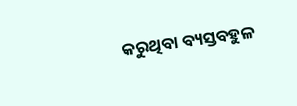କରୁଥିବା ବ୍ୟସ୍ତବହୁଳ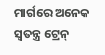ମାର୍ଗରେ ଅନେକ ସ୍ୱତନ୍ତ୍ର ଟ୍ରେନ୍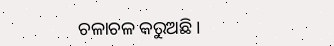ଚଳାଚଳ କରୁଅଛି ।